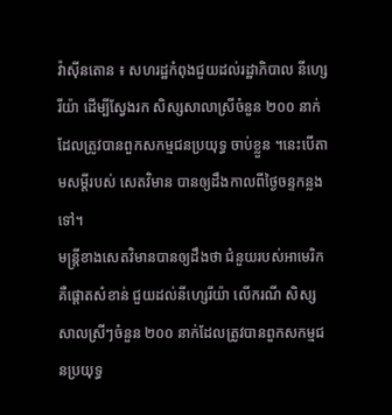វ៉ាស៊ីនតោន ៖ សហរដ្ឋកំពុងជួយដល់រដ្ឋាភិបាល នីហ្សេរីយ៉ា ដើម្បីស្វែងរក សិស្សសាលាស្រីចំនួន ២០០ នាក់ ដែលត្រូវបានពួកសកម្មជនប្រយុទ្ធ ចាប់ខ្លួន ។នេះបើតាមសម្តីរបស់ សេតវិមាន បានឲ្យដឹងកាលពីថ្ងៃចន្ទកន្លងទៅ។
មន្ត្រីខាងសេតវិមានបានឲ្យដឹងថា ជំនួយរបស់អាមេរិក គឺផ្តោតសំខាន់ ជួយដល់នីហ្សេរីយ៉ា លើករណី សិស្សសាលស្រីៗចំនួន ២០០ នាក់ដែលត្រូវបានពួកសកម្មជនប្រយុទ្ធ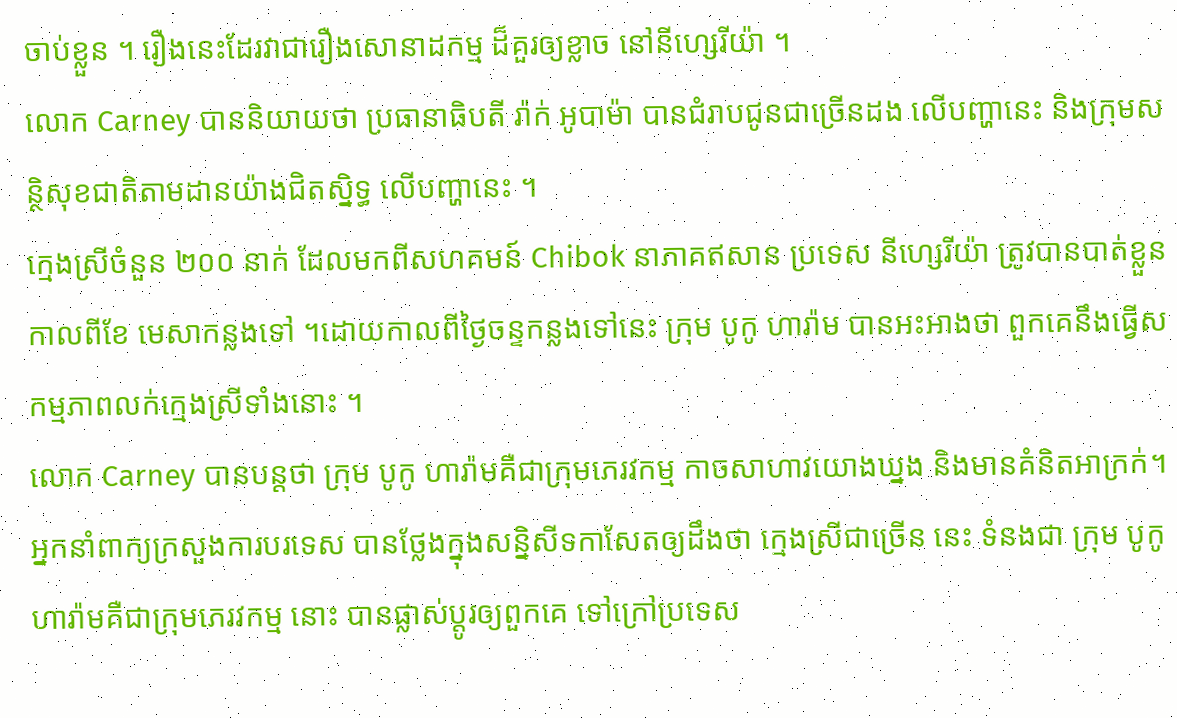ចាប់ខ្លួន ។ រឿងនេះដែរវាជារឿងសោនាដកម្ម ដ៏គួរឲ្យខ្លាច នៅនីហ្សេរីយ៉ា ។
លោក Carney បាននិយាយថា ប្រធានាធិបតី រ៉ាក់ អូបាម៉ា បានជំរាបជូនជាច្រើនដង លើបញ្ហានេះ និងក្រុមសន្ថិសុខជាតិតាមដានយ៉ាងជិតស្និទ្ធ លើបញ្ហានេះ ។
ក្មេងស្រីចំនួន ២០០ នាក់ ដែលមកពីសហគមន៍ Chibok នាភាគឥសាន ប្រទេស នីហ្សេរីយ៉ា ត្រូវបានបាត់ខ្លួនកាលពីខែ មេសាកន្លងទៅ ។ដោយកាលពីថ្ងៃចន្ទកន្លងទៅនេះ ក្រុម បូកូ ហារ៉ាម បានអះអាងថា ពួកគេនឹងធ្វើសកម្មភាពលក់ក្មេងស្រីទាំងនោះ ។
លោក Carney បានបន្តថា ក្រុម បូកូ ហារ៉ាមគឺជាក្រុមភេរវកម្ម កាចសាហាវយោងឃ្នង និងមានគំនិតអាក្រក់។
អ្នកនាំពាក្យក្រសួងការបរទេស បានថ្លែងក្នុងសន្និសីទកាសែតឲ្យដឹងថា ក្មេងស្រីជាច្រើន នេះ ទំនងជា ក្រុម បូកូ ហារ៉ាមគឺជាក្រុមភេរវកម្ម នោះ បានផ្លាស់ប្តូរឲ្យពួកគេ ទៅក្រៅប្រទេស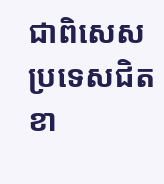ជាពិសេសប្រទេសជិតខា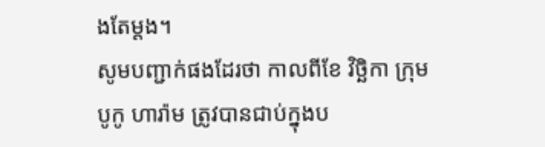ងតែម្តង។
សូមបញ្ជាក់ផងដែរថា កាលពីខែ វិច្ឆិកា ក្រុម បូកូ ហារ៉ាម ត្រូវបានជាប់ក្នុងប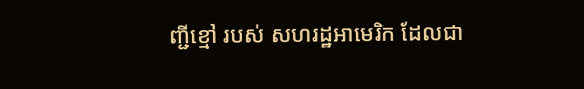ញ្ជីខ្មៅ របស់ សហរដ្ឋអាមេរិក ដែលជា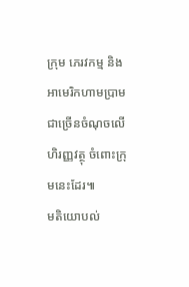ក្រុម ភេរវកម្ម និងអាមេរិកហាមប្រាមជាច្រើនចំណុចលើហិរញ្ញវត្ថុ ចំពោះក្រុមនេះដែរ៕
មតិយោបល់